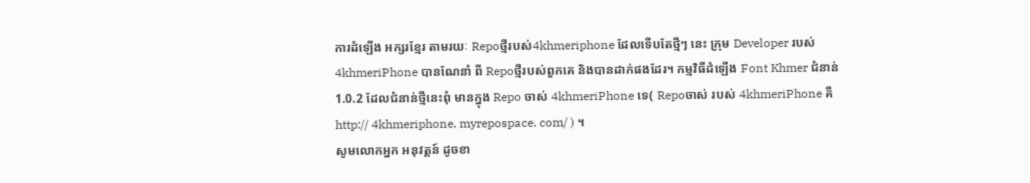ការដំឡើង អក្សរខ្មែរ តាមរយៈ Repoថ្មីរបស់4khmeriphone ដែលទើបតែថ្មីៗ នេះ ក្រុម Developer របស់ 4khmeriPhone បានណែនាំ ពី Repoថ្មីរបស់ពួកគេ និងបានដាក់ផងដែរ។ កម្មវិធីដំឡើង Font Khmer ជំនាន់ 1.0.2 ដែលជំនាន់ថ្មីនេះពុំ មានក្នុង Repo ចាស់ 4khmeriPhone ទេ( Repoចាស់ របស់ 4khmeriPhone គឺ http:// 4khmeriphone. myrepospace. com/ ) ។
សូមលោកអ្នក អនុវត្តន៍ ដូចខា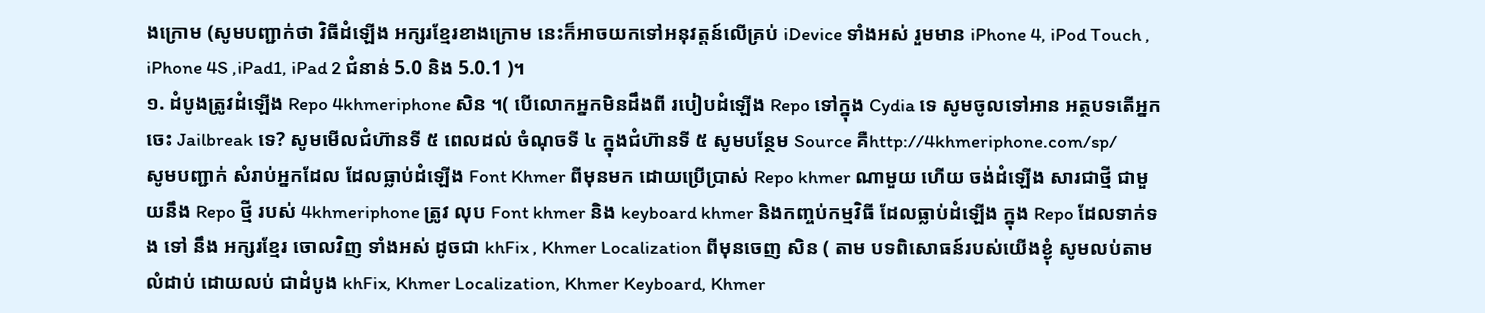ងក្រោម (សូមបញ្ជាក់ថា វិធីដំឡើង អក្សរខ្មែរខាងក្រោម នេះក៏អាចយកទៅអនុវត្តន៍លើគ្រប់ iDevice ទាំងអស់ រួមមាន iPhone 4, iPod Touch , iPhone 4S ,iPad1, iPad 2 ជំនាន់ 5.0 និង 5.0.1 )។
១. ដំបូងត្រូវដំឡើង Repo 4khmeriphone សិន ។( បើលោកអ្នកមិនដឹងពី របៀបដំឡើង Repo ទៅក្នុង Cydia ទេ សូមចូលទៅអាន អត្ថបទតើអ្នកចេះ Jailbreak ទេ? សូមមើលជំហ៊ានទី ៥ ពេលដល់ ចំណុចទី ៤ ក្នុងជំហ៊ានទី ៥ សូមបន្ថែម Source គឺhttp://4khmeriphone.com/sp/
សូមបញ្ជាក់ សំរាប់អ្នកដែល ដែលធ្លាប់ដំឡើង Font Khmer ពីមុនមក ដោយប្រើប្រាស់ Repo khmer ណាមួយ ហើយ ចង់ដំឡើង សារជាថ្មី ជាមួយនឹង Repo ថ្មី របស់ 4khmeriphone ត្រូវ លុប Font khmer និង keyboard khmer និងកញ្ចប់កម្មវិធី ដែលធ្លាប់ដំឡើង ក្នុង Repo ដែលទាក់ទង ទៅ នឹង អក្សរខ្មែរ ចោលវិញ ទាំងអស់ ដូចជា khFix , Khmer Localization ពីមុនចេញ សិន ( តាម បទពិសោធន៍របស់យើងខ្ងុំ សូមលប់តាមលំដាប់ ដោយលប់ ជាដំបូង khFix, Khmer Localization, Khmer Keyboard, Khmer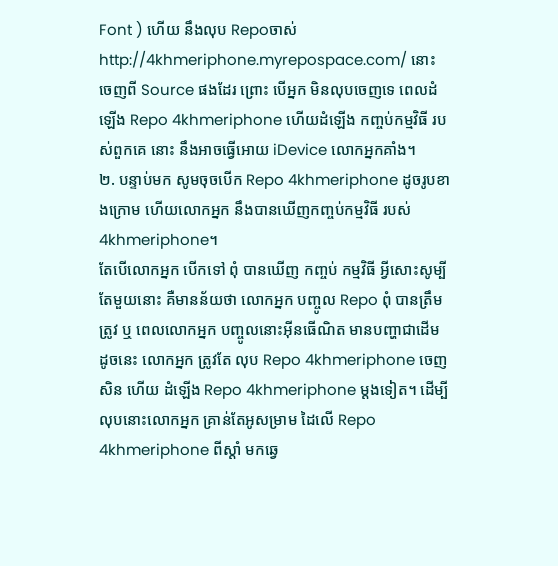Font ) ហើយ នឹងលុប Repoចាស់ http://4khmeriphone.myrepospace.com/ នោះ ចេញពី Source ផងដែរ ព្រោះ បើអ្នក មិនលុបចេញទេ ពេលដំឡើង Repo 4khmeriphone ហើយដំឡើង កញ្ចប់កម្មវិធី របស់ពួកគេ នោះ នឹងអាចធ្វើអោយ iDevice លោកអ្នកគាំង។
២. បន្ទាប់មក សូមចុចបើក Repo 4khmeriphone ដូចរូបខាងក្រោម ហើយលោកអ្នក នឹងបានឃើញកញ្ចប់កម្មវិធី របស់ 4khmeriphone។
តែបើលោកអ្នក បើកទៅ ពុំ បានឃើញ កញ្ចប់ កម្មវិធី អ្វីសោះសូម្បី តែមួយនោះ គឺមានន័យថា លោកអ្នក បញ្ចូល Repo ពុំ បានត្រឹមត្រូវ ឬ ពេលលោកអ្នក បញ្ចូលនោះអ៊ីនធើណិត មានបញ្ហាជាដើម ដូចនេះ លោកអ្នក ត្រូវតែ លុប Repo 4khmeriphone ចេញ សិន ហើយ ដំឡើង Repo 4khmeriphone ម្តងទៀត។ ដើម្បី លុបនោះលោកអ្នក គ្រាន់តែអូសម្រាម ដៃលើ Repo 4khmeriphone ពីស្តាំ មកឆ្វេ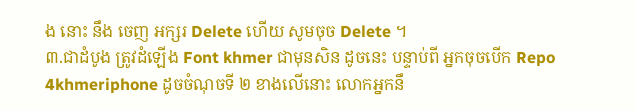ង នោះ នឹង ចេញ អក្សរ Delete ហើយ សូមចុច Delete ។
៣.ជាដំបូង ត្រូវដំឡើង Font khmer ជាមុនសិន ដូចនេះ បន្ទាប់ពី អ្នកចុចបើក Repo 4khmeriphone ដូចចំណុចទី ២ ខាងលើនោះ លោកអ្នកនឹ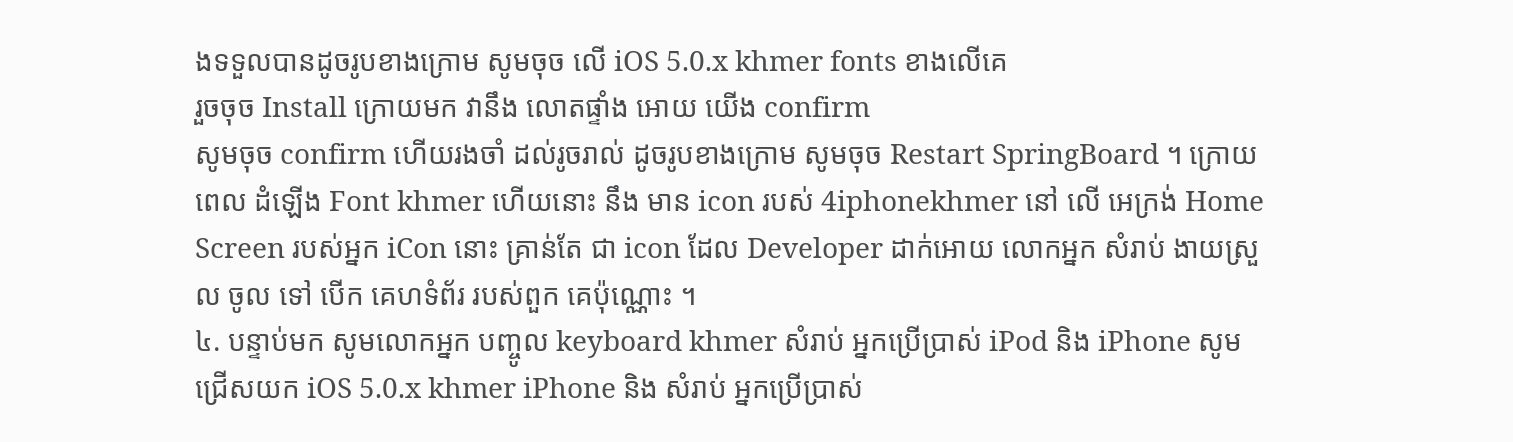ងទទួលបានដូចរូបខាងក្រោម សូមចុច លើ iOS 5.0.x khmer fonts ខាងលើគេ
រួចចុច Install ក្រោយមក វានឹង លោតផ្ទាំង អោយ យើង confirm
សូមចុច confirm ហើយរងចាំ ដល់រូចរាល់ ដូចរូបខាងក្រោម សូមចុច Restart SpringBoard ។ ក្រោយពេល ដំឡើង Font khmer ហើយនោះ នឹង មាន icon របស់ 4iphonekhmer នៅ លើ អេក្រង់ Home Screen របស់អ្នក iCon នោះ គ្រាន់តែ ជា icon ដែល Developer ដាក់អោយ លោកអ្នក សំរាប់ ងាយស្រួល ចូល ទៅ បើក គេហទំព័រ របស់ពួក គេប៉ុណ្ណោះ ។
៤. បន្ទាប់មក សូមលោកអ្នក បញ្ចូល keyboard khmer សំរាប់ អ្នកប្រើប្រាស់ iPod និង iPhone សូម ជ្រើសយក iOS 5.0.x khmer iPhone និង សំរាប់ អ្នកប្រើប្រាស់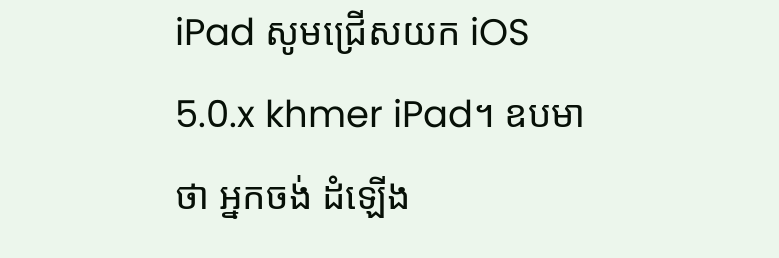iPad សូមជ្រើសយក iOS 5.0.x khmer iPad។ ឧបមាថា អ្នកចង់ ដំឡើង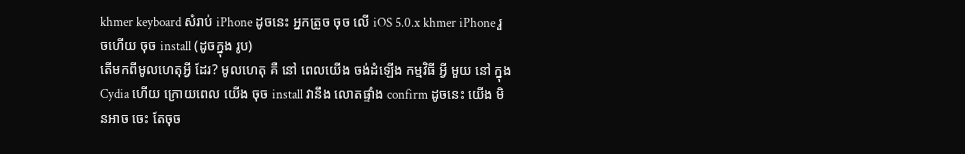khmer keyboard សំរាប់ iPhone ដូចនេះ អ្នកត្រូច ចុច លើ iOS 5.0.x khmer iPhone រួចហើយ ចុច install (ដូចក្នុង រូប)
តើមកពីមូលហេតុអ្វី ដែរ? មូលហេតុ គឺ នៅ ពេលយើង ចង់ដំឡើង កម្មវិធី អ្វី មួយ នៅ ក្នុង Cydia ហើយ ក្រោយពេល យើង ចុច install វានឹង លោតផ្ទាំង confirm ដូចនេះ យើង មិនអាច ចេះ តែចុច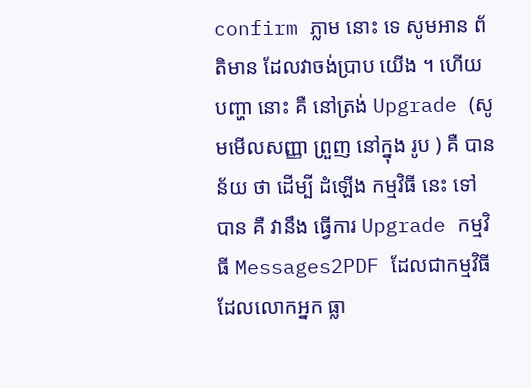confirm ភ្លាម នោះ ទេ សូមអាន ព័តិមាន ដែលវាចង់ប្រាប យើង ។ ហើយ បញ្ហា នោះ គឺ នៅត្រង់ Upgrade (សូមមើលសញ្ញា ព្រួញ នៅក្នុង រូប ) គឺ បានន័យ ថា ដើម្បី ដំឡើង កម្មវិធី នេះ ទៅ បាន គឺ វានឹង ធ្វើការ Upgrade កម្មវិធី Messages2PDF ដែលជាកម្មវិធី ដែលលោកអ្នក ធ្លា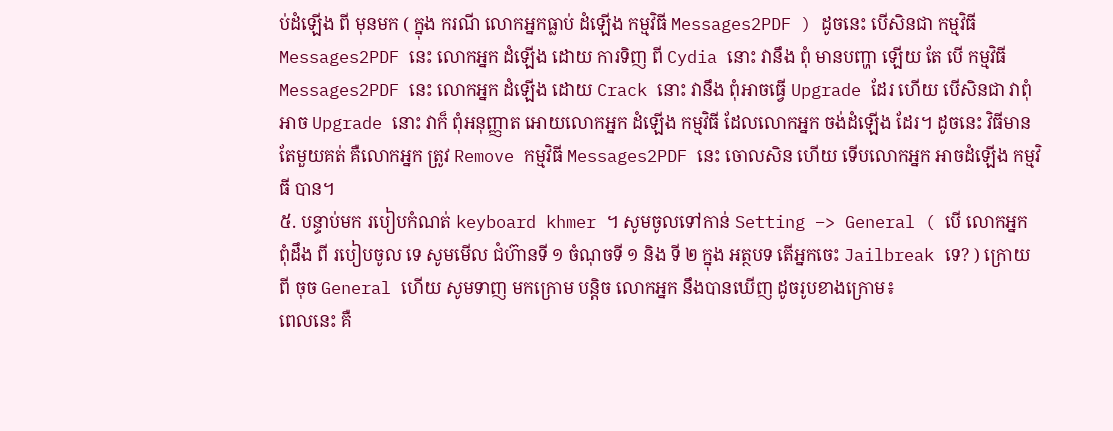ប់ដំឡើង ពី មុនមក ( ក្នុង ករណី លោកអ្នកធ្លាប់ ដំឡើង កម្មវិធី Messages2PDF ) ដូចនេះ បើសិនជា កម្មវិធី Messages2PDF នេះ លោកអ្នក ដំឡើង ដោយ ការទិញ ពី Cydia នោះ វានឹង ពុំ មានបញ្ហា ឡើយ តែ បើ កម្មវិធី Messages2PDF នេះ លោកអ្នក ដំឡើង ដោយ Crack នោះ វានឹង ពុំអាចធ្វើ Upgrade ដែរ ហើយ បើសិនជា វាពុំអាច Upgrade នោះ វាក៏ ពុំអនុញ្ញាត អោយលោកអ្នក ដំឡើង កម្មវិធី ដែលលោកអ្នក ចង់ដំឡើង ដែរ។ ដូចនេះ វិធីមាន តែមួយគត់ គឺលោកអ្នក ត្រូវ Remove កម្មវិធី Messages2PDF នេះ ចោលសិន ហើយ ទើបលោកអ្នក អាចដំឡើង កម្មវិធី បាន។
៥. បន្ទាប់មក របៀបកំណត់ keyboard khmer ។ សូមចូលទៅកាន់ Setting –> General ( បើ លោកអ្នក ពុំដឹង ពី របៀបចូល ទេ សូមមើល ជំហ៊ានទី ១ ចំណុចទី ១ និង ទី ២ ក្នុង អត្ថបទ តើអ្នកចេះ Jailbreak ទេ? ) ក្រោយ ពី ចុច General ហើយ សូមទាញ មកក្រោម បន្តិច លោកអ្នក នឹងបានឃើញ ដូចរូបខាងក្រោម៖
ពេលនេះ គឺ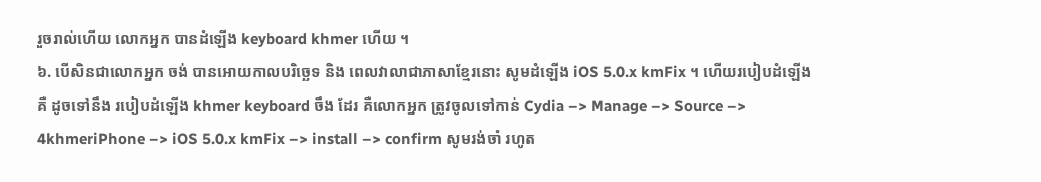រួចរាល់ហើយ លោកអ្នក បានដំឡើង keyboard khmer ហើយ ។
៦. បើសិនជាលោកអ្នក ចង់ បានអោយកាលបរិច្ឆេទ និង ពេលវាលាជាភាសាខ្មែរនោះ សូមដំឡើង iOS 5.0.x kmFix ។ ហើយរបៀបដំឡើង គឺ ដូចទៅនឹង របៀបដំឡើង khmer keyboard ចឹង ដែរ គឺលោកអ្នក ត្រូវចូលទៅកាន់ Cydia –> Manage –> Source –> 4khmeriPhone –> iOS 5.0.x kmFix –> install –> confirm សូមរង់ចាំ រហូត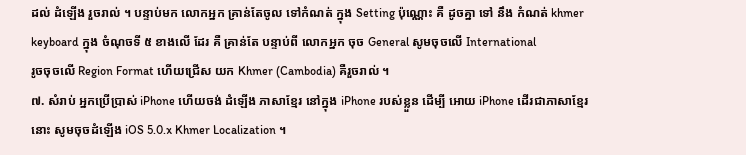ដល់ ដំឡើង រួចរាល់ ។ បន្ទាប់មក លោកអ្នក គ្រាន់តែចូល ទៅកំណត់ ក្នុង Setting ប៉ុណ្ណោះ គឺ ដូចគ្នា ទៅ នឹង កំណត់ khmer keyboard ក្នុង ចំណុចទី ៥ ខាងលើ ដែរ គឺ គ្រាន់តែ បន្ទាប់ពី លោកអ្នក ចុច General សូមចុចលើ International
រូចចុចលើ Region Format ហើយជ្រើស យក Khmer (Cambodia) គឺរួចរាល់ ។
៧. សំរាប់ អ្នកប្រើប្រាស់ iPhone ហើយចង់ ដំឡើង ភាសាខ្មែរ នៅក្នុង iPhone របស់ខ្លួន ដើម្បី អោយ iPhone ដើរជាភាសាខ្មែរ នោះ សូមចុចដំឡើង iOS 5.0.x Khmer Localization ។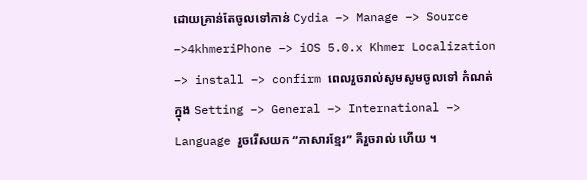ដោយគ្រាន់តែចូលទៅកាន់ Cydia –> Manage –> Source –>4khmeriPhone –> iOS 5.0.x Khmer Localization –> install –> confirm ពេលរួចរាល់សូមសូមចូលទៅ កំណត់ ក្នុង Setting –> General –> International –> Language រួចរើសយក “ភាសារខ្មែរ” គឺរួចរាល់ ហើយ ។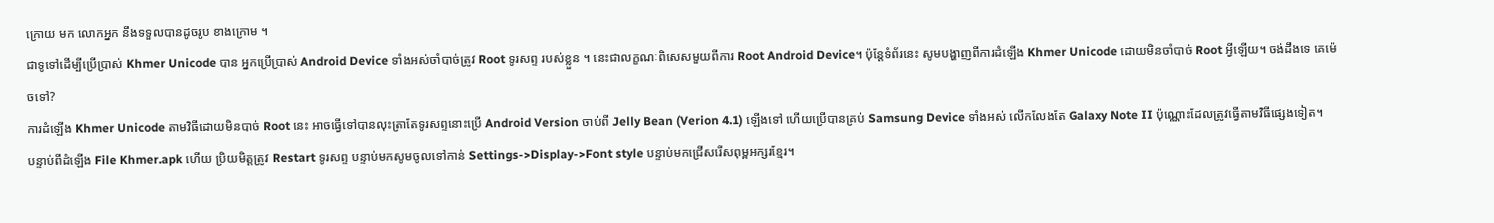ក្រោយ មក លោកអ្នក នឹងទទួលបានដូចរូប ខាងក្រោម ។
ជាទូទៅដើម្បីប្រើប្រាស់ Khmer Unicode បាន អ្នកប្រើប្រាស់ Android Device ទាំងអស់ចាំបាច់ត្រូវ Root ទូរសព្ទ របស់ខ្លួន ។ នេះជាលក្ខណៈពិសេសមួយពីការ Root Android Device។ ប៉ុន្តែទំព័រនេះ សូមបង្ហាញពីការដំឡើង Khmer Unicode ដោយមិនចាំបាច់ Root អ្វីឡើយ។ ចង់ដឹងទេ គេម៉េចទៅ?
ការដំឡើង Khmer Unicode តាមវិធីដោយមិនបាច់ Root នេះ អាចធ្វើទៅបានលុះត្រាតែទូរសព្ទនោះប្រើ Android Version ចាប់ពី Jelly Bean (Verion 4.1) ឡើងទៅ ហើយប្រើបានគ្រប់ Samsung Device ទាំងអស់ លើកលែងតែ Galaxy Note II ប៉ុណ្ណោះដែលត្រូវធ្វើតាមវិធីផ្សេងទៀត។
បន្ទាប់ពីដំឡើង File Khmer.apk ហើយ ប្រិយមិត្តត្រូវ Restart ទូរសព្ទ បន្ទាប់មកសូមចូលទៅកាន់ Settings->Display->Font style បន្ទាប់មកជ្រើសរើសពុម្ពអក្សរខ្មែរ។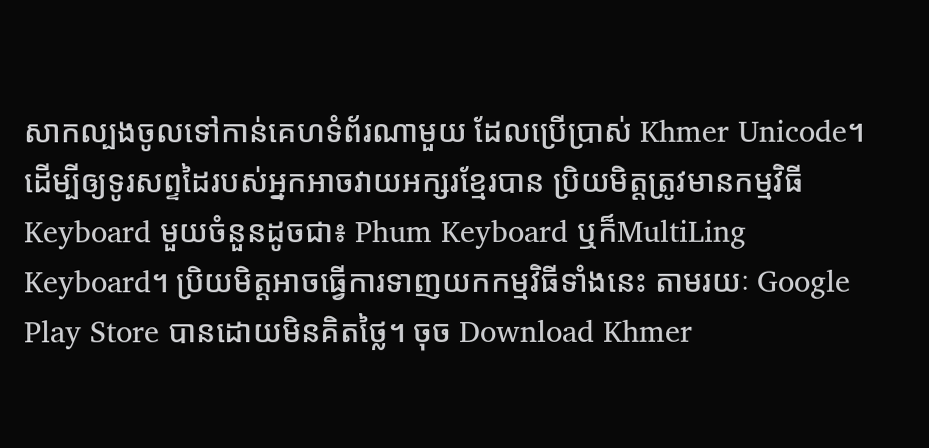សាកល្បងចូលទៅកាន់គេហទំព័រណាមួយ ដែលប្រើប្រាស់ Khmer Unicode។ ដើម្បីឲ្យទូរសព្ទដៃរបស់អ្នកអាចវាយអក្សរខ្មែរបាន ប្រិយមិត្តត្រូវមានកម្មវិធី Keyboard មួយចំនួនដូចជា៖ Phum Keyboard ឬក៏MultiLing Keyboard។ ប្រិយមិត្តអាចធ្វើការទាញយកកម្មវិធីទាំងនេះ តាមរយៈ Google Play Store បានដោយមិនគិតថ្លៃ។ ចុច Download Khmer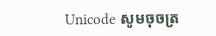Unicode សូមចុចត្រ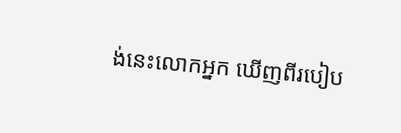ង់នេះលោកអ្នក ឃើញពីរបៀប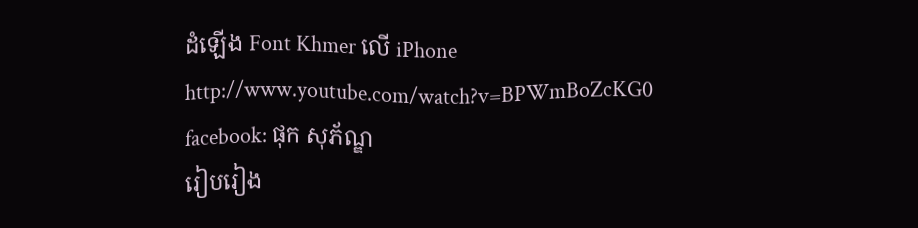ដំឡើង Font Khmer លើ iPhone http://www.youtube.com/watch?v=BPWmBoZcKG0
facebook: ផុក សុភ័ណ្ឌ
រៀបរៀង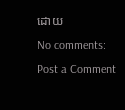ដោយ
No comments:
Post a Comment